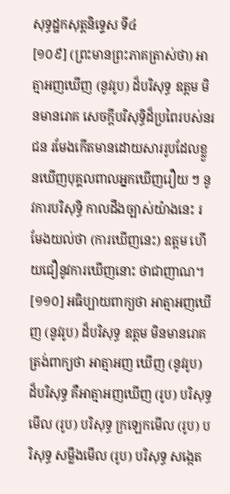សុទ្ធដ្ឋកសុត្តនិទ្ទេស ទី៤
[១០៩] (ព្រះមានព្រះភាគត្រាស់ថា) អាត្មាអញឃើញ (នូវរូប) ដ៏បរិសុទ្ធ ឧត្តម មិនមានរោគ សេចក្តីបរិសុទ្ធិដ៏ប្រពៃរបស់នរជន រមែងកើតមានដោយសាររូបដែលខ្លួនឃើញបុគ្គលពាលអ្នកឃើញរឿយ ៗ នូវការបរិសុទ្ធិ កាលដឹងច្បាស់យ៉ាងនេះ រមែងយល់ថា (ការឃើញនេះ) ឧត្តម ហើយជឿនូវការឃើញនោះ ថាជាញាណ។
[១១០] អធិប្បាយពាក្យថា អាត្មាអញឃើញ (នូវរូប) ដ៏បរិសុទ្ធ ឧត្តម មិនមានរោគត្រង់ពាក្យថា អាត្មាអញ ឃើញ (នូវរូប) ដ៏បរិសុទ្ធ គឺអាត្មាអញឃើញ (រូប) បរិសុទ្ធ មើល (រូប) បរិសុទ្ធ ក្រឡេកមើល (រូប) បរិសុទ្ធ សម្លឹងមើល (រូប) បរិសុទ្ធ សង្កេត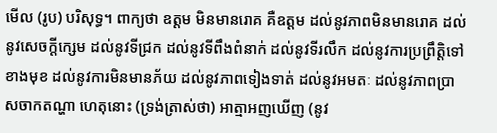មើល (រូប) បរិសុទ្ធ។ ពាក្យថា ឧត្តម មិនមានរោគ គឺឧត្តម ដល់នូវភាពមិនមានរោគ ដល់នូវសេចក្តីក្សេម ដល់នូវទីជ្រក ដល់នូវទីពឹងពំនាក់ ដល់នូវទីរលឹក ដល់នូវការប្រព្រឹត្តិទៅខាងមុខ ដល់នូវការមិនមានភ័យ ដល់នូវភាពទៀងទាត់ ដល់នូវអមតៈ ដល់នូវភាពបា្រសចាកតណ្ហា ហេតុនោះ (ទ្រង់តា្រស់ថា) អាត្មាអញឃើញ (នូវ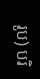រូប) បរិ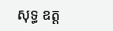សុទ្ធ ឧត្ត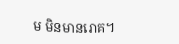ម មិនមានរោគ។